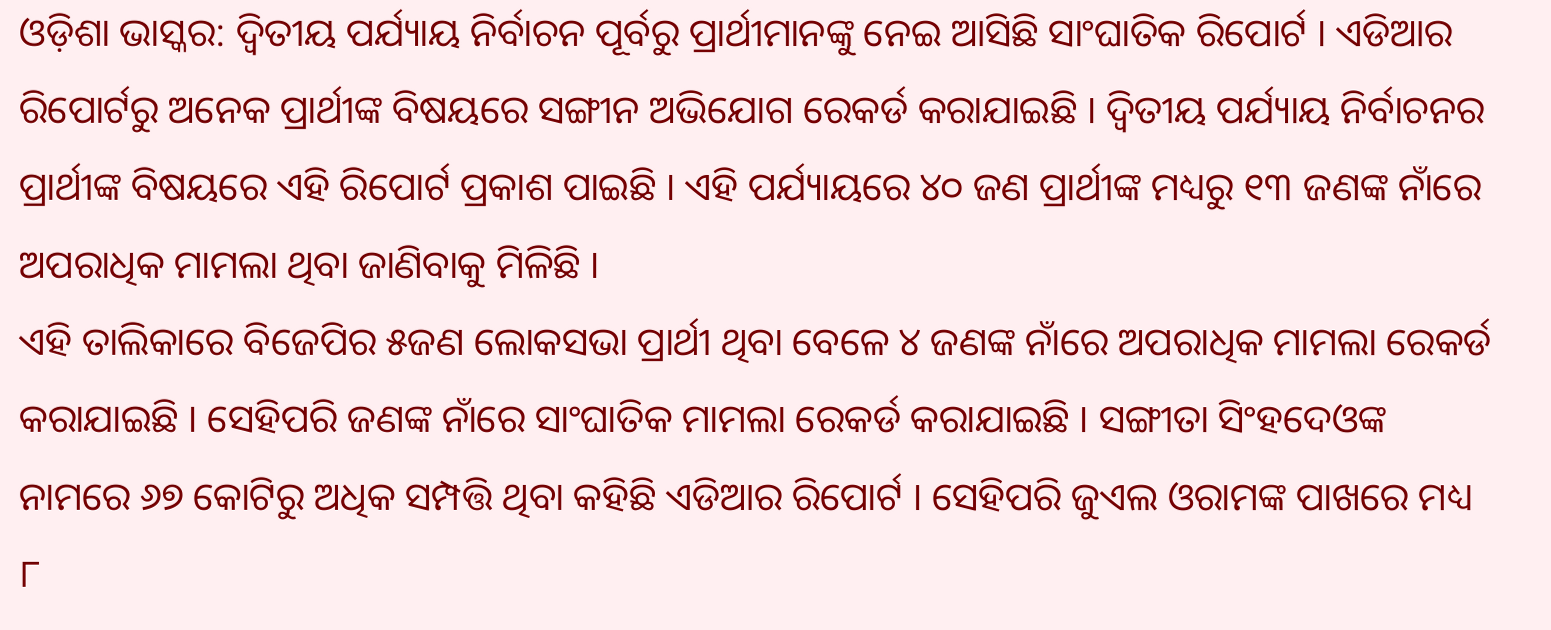ଓଡ଼ିଶା ଭାସ୍କର: ଦ୍ୱିତୀୟ ପର୍ଯ୍ୟାୟ ନିର୍ବାଚନ ପୂର୍ବରୁ ପ୍ରାର୍ଥୀମାନଙ୍କୁ ନେଇ ଆସିଛି ସାଂଘାତିକ ରିପୋର୍ଟ । ଏଡିଆର ରିପୋର୍ଟରୁ ଅନେକ ପ୍ରାର୍ଥୀଙ୍କ ବିଷୟରେ ସଙ୍ଗୀନ ଅଭିଯୋଗ ରେକର୍ଡ କରାଯାଇଛି । ଦ୍ୱିତୀୟ ପର୍ଯ୍ୟାୟ ନିର୍ବାଚନର ପ୍ରାର୍ଥୀଙ୍କ ବିଷୟରେ ଏହି ରିପୋର୍ଟ ପ୍ରକାଶ ପାଇଛି । ଏହି ପର୍ଯ୍ୟାୟରେ ୪୦ ଜଣ ପ୍ରାର୍ଥୀଙ୍କ ମଧ୍ୟରୁ ୧୩ ଜଣଙ୍କ ନାଁରେ ଅପରାଧିକ ମାମଲା ଥିବା ଜାଣିବାକୁ ମିଳିଛି ।
ଏହି ତାଲିକାରେ ବିଜେପିର ୫ଜଣ ଲୋକସଭା ପ୍ରାର୍ଥୀ ଥିବା ବେଳେ ୪ ଜଣଙ୍କ ନାଁରେ ଅପରାଧିକ ମାମଲା ରେକର୍ଡ କରାଯାଇଛି । ସେହିପରି ଜଣଙ୍କ ନାଁରେ ସାଂଘାତିକ ମାମଲା ରେକର୍ଡ କରାଯାଇଛି । ସଙ୍ଗୀତା ସିଂହଦେଓଙ୍କ ନାମରେ ୬୭ କୋଟିରୁ ଅଧିକ ସମ୍ପତ୍ତି ଥିବା କହିଛି ଏଡିଆର ରିପୋର୍ଟ । ସେହିପରି ଜୁଏଲ ଓରାମଙ୍କ ପାଖରେ ମଧ୍ୟ ୮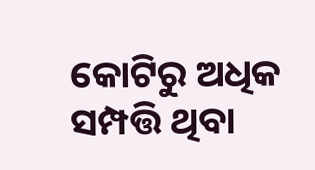କୋଟିରୁ ଅଧିକ ସମ୍ପତ୍ତି ଥିବା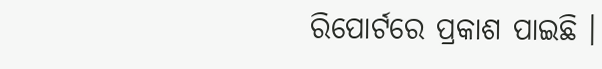ରିପୋର୍ଟରେ ପ୍ରକାଶ ପାଇଛି ।